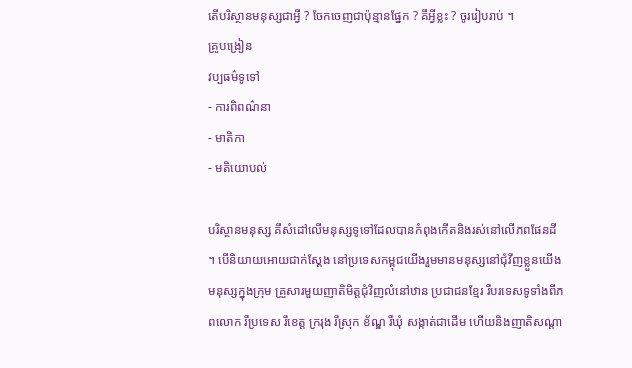តើបរិស្ថានមនុស្សជាអ្វី ? ចែកចេញជាប៉ុន្មានផ្នែក ? គឹអ្វីខ្លះ ? ចូររៀបរាប់ ។
គ្រូបង្រៀន
វប្បធម៌ទូទៅ
- ការពិពណ៌នា
- មាតិកា
- មតិយោបល់

បរិស្ថានមនុស្ស គឹសំដៅលើមនុស្សទូទៅដែលបានកំពុងកើតនិងរស់នៅលើភពផែនដី ។ បើនិយាយអោយជាក់ស្តែង នៅប្រទេសកម្ពុជយើងរួមមានមនុស្សនៅជុំវីញខ្លួនយើង មនុស្សក្នុងក្រុម គ្រួសារមួយញាតិមិត្តជុំវិញលំនៅឋាន ប្រជាជនខ្មែរ រឺបរទេសទូទាំងពីភពលោក រឺប្រទេស រឹខេត្ត ក្ររុង រឹស្រុក ខ័ណ្ឌ រឺឃុំ សង្កាត់ជាដើម ហើយនិងញាតិសណ្តា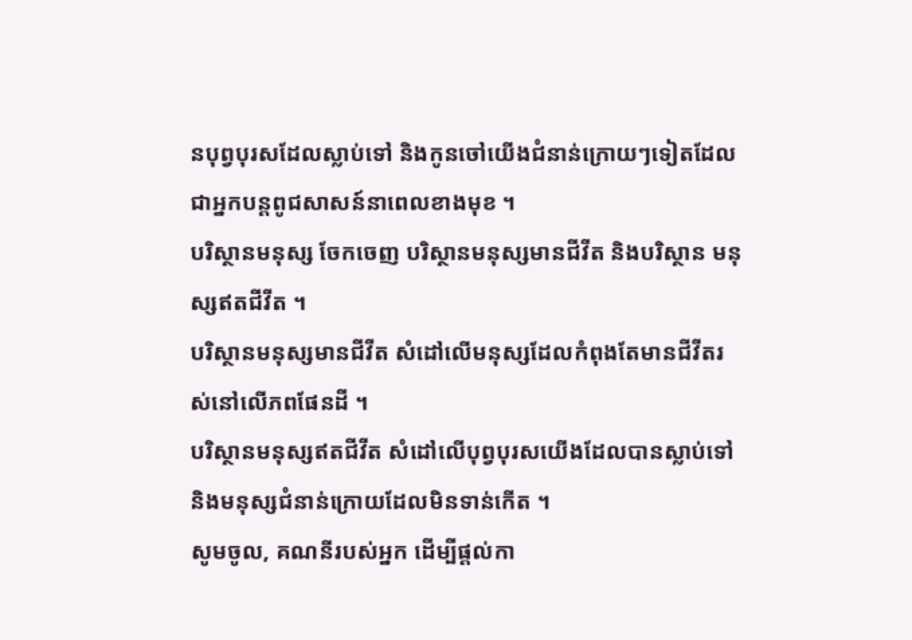នបុព្វបុរសដែលស្លាប់ទៅ និងកូនចៅយើងជំនាន់ក្រោយៗទៀតដែលជាអ្នកបន្តពូជសាសន៍នាពេលខាងមុខ ។
បរិស្ថានមនុស្ស ចែកចេញ បរិស្ថានមនុស្សមានជីវីត និងបរិស្ថាន មនុស្សឥតជីវីត ។
បរិស្ថានមនុស្សមានជីវីត សំដៅលើមនុស្សដែលកំពុងតែមានជីវីតរស់នៅលើភពផែនដី ។
បរិស្ថានមនុស្សឥតជីវីត សំដៅលើបុព្វបុរសយើងដែលបានស្លាប់ទៅ និងមនុស្សជំនាន់ក្រោយដែលមិនទាន់កើត ។
សូមចូល, គណនីរបស់អ្នក ដើម្បីផ្តល់កា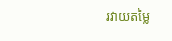រវាយតម្លៃ